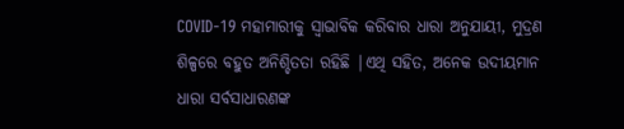COVID-19 ମହାମାରୀକୁ ସ୍ୱାଭାବିକ କରିବାର ଧାରା ଅନୁଯାୟୀ, ମୁଦ୍ରଣ ଶିଳ୍ପରେ ବହୁତ ଅନିଶ୍ଚିତତା ରହିଛି |ଏଥି ସହିତ, ଅନେକ ଉଦୀୟମାନ ଧାରା ସର୍ବସାଧାରଣଙ୍କ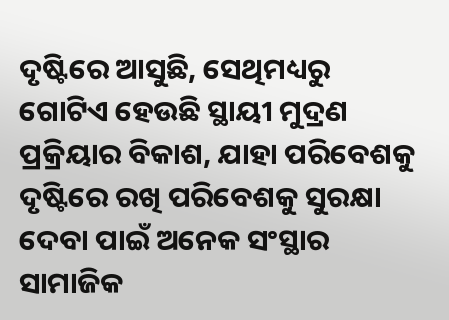ଦୃଷ୍ଟିରେ ଆସୁଛି, ସେଥିମଧ୍ୟରୁ ଗୋଟିଏ ହେଉଛି ସ୍ଥାୟୀ ମୁଦ୍ରଣ ପ୍ରକ୍ରିୟାର ବିକାଶ, ଯାହା ପରିବେଶକୁ ଦୃଷ୍ଟିରେ ରଖି ପରିବେଶକୁ ସୁରକ୍ଷା ଦେବା ପାଇଁ ଅନେକ ସଂସ୍ଥାର ସାମାଜିକ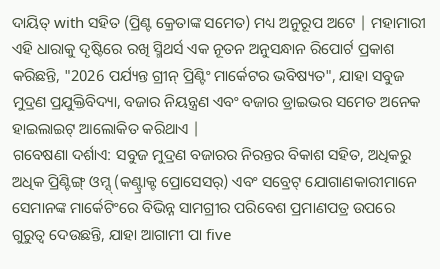ଦାୟିତ୍ with ସହିତ (ପ୍ରିଣ୍ଟ କ୍ରେତାଙ୍କ ସମେତ) ମଧ୍ୟ ଅନୁରୂପ ଅଟେ | ମହାମାରୀ
ଏହି ଧାରାକୁ ଦୃଷ୍ଟିରେ ରଖି ସ୍ମିଥର୍ସ ଏକ ନୂତନ ଅନୁସନ୍ଧାନ ରିପୋର୍ଟ ପ୍ରକାଶ କରିଛନ୍ତି, "2026 ପର୍ଯ୍ୟନ୍ତ ଗ୍ରୀନ୍ ପ୍ରିଣ୍ଟିଂ ମାର୍କେଟର ଭବିଷ୍ୟତ", ଯାହା ସବୁଜ ମୁଦ୍ରଣ ପ୍ରଯୁକ୍ତିବିଦ୍ୟା, ବଜାର ନିୟନ୍ତ୍ରଣ ଏବଂ ବଜାର ଡ୍ରାଇଭର ସମେତ ଅନେକ ହାଇଲାଇଟ୍ ଆଲୋକିତ କରିଥାଏ |
ଗବେଷଣା ଦର୍ଶାଏ: ସବୁଜ ମୁଦ୍ରଣ ବଜାରର ନିରନ୍ତର ବିକାଶ ସହିତ, ଅଧିକରୁ ଅଧିକ ପ୍ରିଣ୍ଟିଙ୍ଗ୍ ଓମ୍ସ୍ (କଣ୍ଟ୍ରାକ୍ଟ ପ୍ରୋସେସର୍) ଏବଂ ସବ୍ରେଟ୍ ଯୋଗାଣକାରୀମାନେ ସେମାନଙ୍କ ମାର୍କେଟିଂରେ ବିଭିନ୍ନ ସାମଗ୍ରୀର ପରିବେଶ ପ୍ରମାଣପତ୍ର ଉପରେ ଗୁରୁତ୍ୱ ଦେଉଛନ୍ତି, ଯାହା ଆଗାମୀ ପା five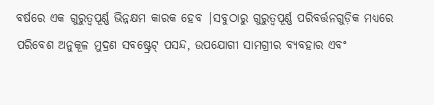ବର୍ଷରେ ଏକ ଗୁରୁତ୍ୱପୂର୍ଣ୍ଣ ଭିନ୍ନକ୍ଷମ କାରକ ହେବ |ସବୁଠାରୁ ଗୁରୁତ୍ୱପୂର୍ଣ୍ଣ ପରିବର୍ତ୍ତନଗୁଡ଼ିକ ମଧ୍ୟରେ ପରିବେଶ ଅନୁକୂଳ ମୁଦ୍ରଣ ସବଷ୍ଟ୍ରେଟ୍ ପସନ୍ଦ, ଉପଯୋଗୀ ସାମଗ୍ରୀର ବ୍ୟବହାର ଏବଂ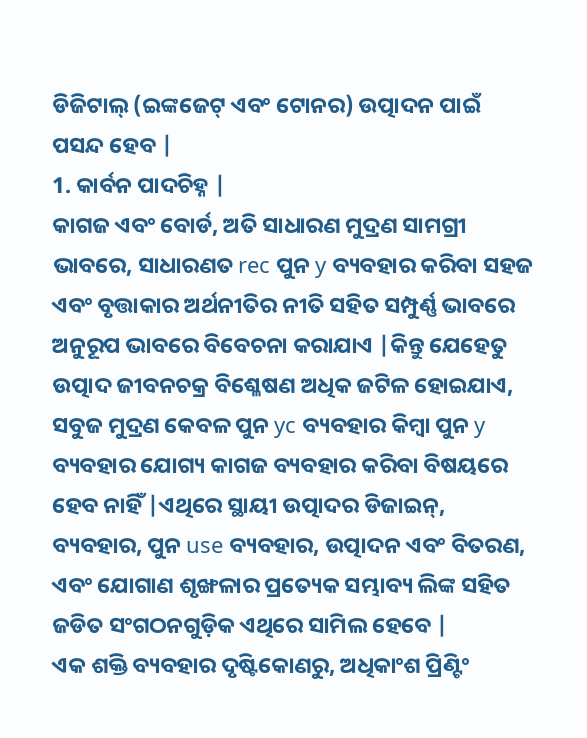ଡିଜିଟାଲ୍ (ଇଙ୍କଜେଟ୍ ଏବଂ ଟୋନର) ଉତ୍ପାଦନ ପାଇଁ ପସନ୍ଦ ହେବ |
1. କାର୍ବନ ପାଦଚିହ୍ନ |
କାଗଜ ଏବଂ ବୋର୍ଡ, ଅତି ସାଧାରଣ ମୁଦ୍ରଣ ସାମଗ୍ରୀ ଭାବରେ, ସାଧାରଣତ rec ପୁନ y ବ୍ୟବହାର କରିବା ସହଜ ଏବଂ ବୃତ୍ତାକାର ଅର୍ଥନୀତିର ନୀତି ସହିତ ସମ୍ପୁର୍ଣ୍ଣ ଭାବରେ ଅନୁରୂପ ଭାବରେ ବିବେଚନା କରାଯାଏ |କିନ୍ତୁ ଯେହେତୁ ଉତ୍ପାଦ ଜୀବନଚକ୍ର ବିଶ୍ଳେଷଣ ଅଧିକ ଜଟିଳ ହୋଇଯାଏ, ସବୁଜ ମୁଦ୍ରଣ କେବଳ ପୁନ yc ବ୍ୟବହାର କିମ୍ବା ପୁନ y ବ୍ୟବହାର ଯୋଗ୍ୟ କାଗଜ ବ୍ୟବହାର କରିବା ବିଷୟରେ ହେବ ନାହିଁ |ଏଥିରେ ସ୍ଥାୟୀ ଉତ୍ପାଦର ଡିଜାଇନ୍, ବ୍ୟବହାର, ପୁନ use ବ୍ୟବହାର, ଉତ୍ପାଦନ ଏବଂ ବିତରଣ, ଏବଂ ଯୋଗାଣ ଶୃଙ୍ଖଳାର ପ୍ରତ୍ୟେକ ସମ୍ଭାବ୍ୟ ଲିଙ୍କ ସହିତ ଜଡିତ ସଂଗଠନଗୁଡ଼ିକ ଏଥିରେ ସାମିଲ ହେବେ |
ଏକ ଶକ୍ତି ବ୍ୟବହାର ଦୃଷ୍ଟିକୋଣରୁ, ଅଧିକାଂଶ ପ୍ରିଣ୍ଟିଂ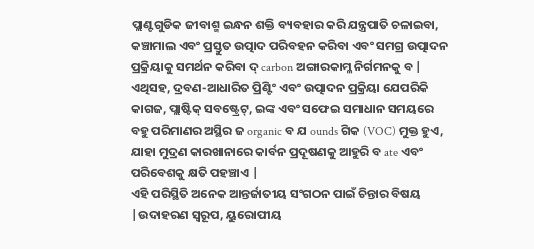ପ୍ଲାଣ୍ଟଗୁଡିକ ଜୀବାଶ୍ମ ଇନ୍ଧନ ଶକ୍ତି ବ୍ୟବହାର କରି ଯନ୍ତ୍ରପାତି ଚଳାଇବା, କଞ୍ଚାମାଲ ଏବଂ ପ୍ରସ୍ତୁତ ଉତ୍ପାଦ ପରିବହନ କରିବା ଏବଂ ସମଗ୍ର ଉତ୍ପାଦନ ପ୍ରକ୍ରିୟାକୁ ସମର୍ଥନ କରିବା ଦ୍ carbon ଅଙ୍ଗାରକାମ୍ଳ ନିର୍ଗମନକୁ ବ |
ଏଥିସହ, ଦ୍ରବଣ-ଆଧାରିତ ପ୍ରିଣ୍ଟିଂ ଏବଂ ଉତ୍ପାଦନ ପ୍ରକ୍ରିୟା ଯେପରିକି କାଗଜ, ପ୍ଲାଷ୍ଟିକ୍ ସବଷ୍ଟ୍ରେଟ୍, ଇଙ୍କ ଏବଂ ସଫେଇ ସମାଧାନ ସମୟରେ ବହୁ ପରିମାଣର ଅସ୍ଥିର ଜ organic ବ ଯ ounds ଗିକ (VOC) ମୁକ୍ତ ହୁଏ, ଯାହା ମୁଦ୍ରଣ କାରଖାନାରେ କାର୍ବନ ପ୍ରଦୂଷଣକୁ ଆହୁରି ବ ate ଏବଂ ପରିବେଶକୁ କ୍ଷତି ପହଞ୍ଚାଏ |
ଏହି ପରିସ୍ଥିତି ଅନେକ ଆନ୍ତର୍ଜାତୀୟ ସଂଗଠନ ପାଇଁ ଚିନ୍ତାର ବିଷୟ |ଉଦାହରଣ ସ୍ୱରୂପ, ୟୁରୋପୀୟ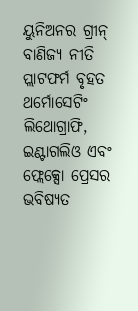ୟୁନିଅନର ଗ୍ରୀନ୍ ବାଣିଜ୍ୟ ନୀତି ପ୍ଲାଟଫର୍ମ ବୃହତ ଥର୍ମୋସେଟିଂ ଲିଥୋଗ୍ରାଫି, ଇଣ୍ଟାଗଲିଓ ଏବଂ ଫ୍ଲେକ୍ସୋ ପ୍ରେସର ଭବିଷ୍ୟତ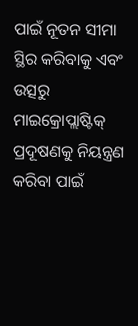ପାଇଁ ନୂତନ ସୀମା ସ୍ଥିର କରିବାକୁ ଏବଂ ଉତ୍ସରୁ ମାଇକ୍ରୋପ୍ଲାଷ୍ଟିକ୍ ପ୍ରଦୂଷଣକୁ ନିୟନ୍ତ୍ରଣ କରିବା ପାଇଁ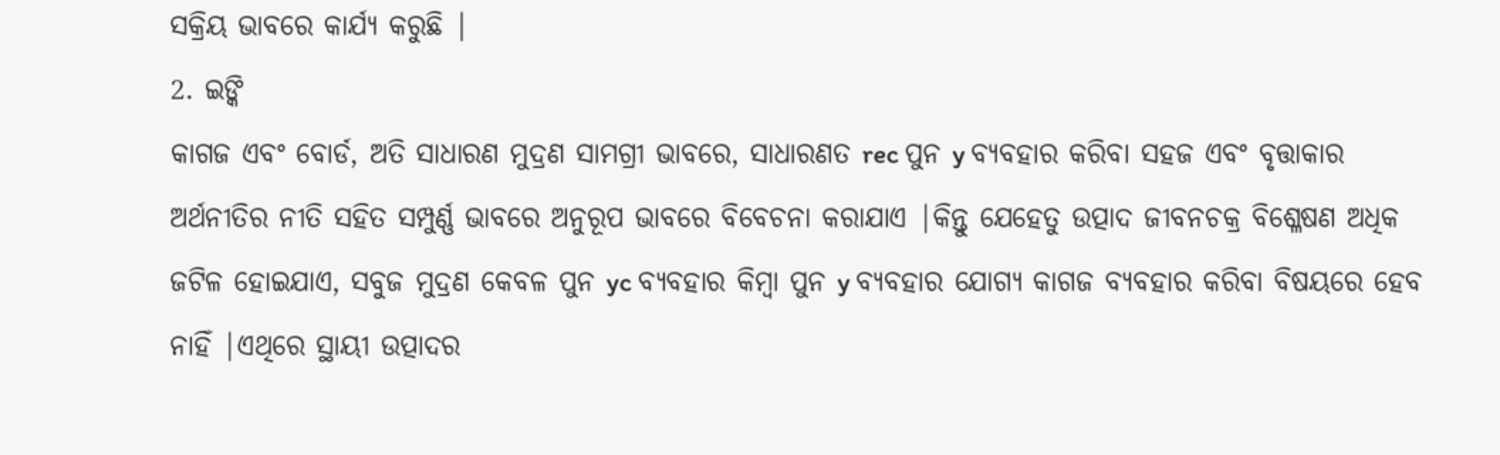ସକ୍ରିୟ ଭାବରେ କାର୍ଯ୍ୟ କରୁଛି |
2. ଇଙ୍କି
କାଗଜ ଏବଂ ବୋର୍ଡ, ଅତି ସାଧାରଣ ମୁଦ୍ରଣ ସାମଗ୍ରୀ ଭାବରେ, ସାଧାରଣତ rec ପୁନ y ବ୍ୟବହାର କରିବା ସହଜ ଏବଂ ବୃତ୍ତାକାର ଅର୍ଥନୀତିର ନୀତି ସହିତ ସମ୍ପୁର୍ଣ୍ଣ ଭାବରେ ଅନୁରୂପ ଭାବରେ ବିବେଚନା କରାଯାଏ |କିନ୍ତୁ ଯେହେତୁ ଉତ୍ପାଦ ଜୀବନଚକ୍ର ବିଶ୍ଳେଷଣ ଅଧିକ ଜଟିଳ ହୋଇଯାଏ, ସବୁଜ ମୁଦ୍ରଣ କେବଳ ପୁନ yc ବ୍ୟବହାର କିମ୍ବା ପୁନ y ବ୍ୟବହାର ଯୋଗ୍ୟ କାଗଜ ବ୍ୟବହାର କରିବା ବିଷୟରେ ହେବ ନାହିଁ |ଏଥିରେ ସ୍ଥାୟୀ ଉତ୍ପାଦର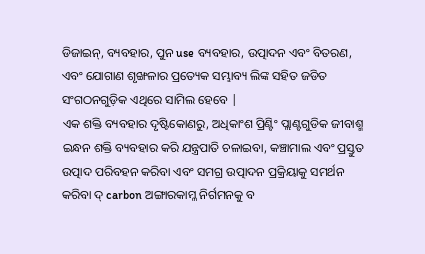ଡିଜାଇନ୍, ବ୍ୟବହାର, ପୁନ use ବ୍ୟବହାର, ଉତ୍ପାଦନ ଏବଂ ବିତରଣ, ଏବଂ ଯୋଗାଣ ଶୃଙ୍ଖଳାର ପ୍ରତ୍ୟେକ ସମ୍ଭାବ୍ୟ ଲିଙ୍କ ସହିତ ଜଡିତ ସଂଗଠନଗୁଡ଼ିକ ଏଥିରେ ସାମିଲ ହେବେ |
ଏକ ଶକ୍ତି ବ୍ୟବହାର ଦୃଷ୍ଟିକୋଣରୁ, ଅଧିକାଂଶ ପ୍ରିଣ୍ଟିଂ ପ୍ଲାଣ୍ଟଗୁଡିକ ଜୀବାଶ୍ମ ଇନ୍ଧନ ଶକ୍ତି ବ୍ୟବହାର କରି ଯନ୍ତ୍ରପାତି ଚଳାଇବା, କଞ୍ଚାମାଲ ଏବଂ ପ୍ରସ୍ତୁତ ଉତ୍ପାଦ ପରିବହନ କରିବା ଏବଂ ସମଗ୍ର ଉତ୍ପାଦନ ପ୍ରକ୍ରିୟାକୁ ସମର୍ଥନ କରିବା ଦ୍ carbon ଅଙ୍ଗାରକାମ୍ଳ ନିର୍ଗମନକୁ ବ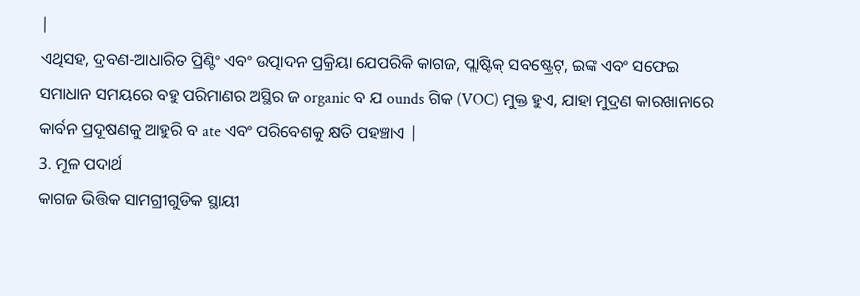|
ଏଥିସହ, ଦ୍ରବଣ-ଆଧାରିତ ପ୍ରିଣ୍ଟିଂ ଏବଂ ଉତ୍ପାଦନ ପ୍ରକ୍ରିୟା ଯେପରିକି କାଗଜ, ପ୍ଲାଷ୍ଟିକ୍ ସବଷ୍ଟ୍ରେଟ୍, ଇଙ୍କ ଏବଂ ସଫେଇ ସମାଧାନ ସମୟରେ ବହୁ ପରିମାଣର ଅସ୍ଥିର ଜ organic ବ ଯ ounds ଗିକ (VOC) ମୁକ୍ତ ହୁଏ, ଯାହା ମୁଦ୍ରଣ କାରଖାନାରେ କାର୍ବନ ପ୍ରଦୂଷଣକୁ ଆହୁରି ବ ate ଏବଂ ପରିବେଶକୁ କ୍ଷତି ପହଞ୍ଚାଏ |
3. ମୂଳ ପଦାର୍ଥ
କାଗଜ ଭିତ୍ତିକ ସାମଗ୍ରୀଗୁଡିକ ସ୍ଥାୟୀ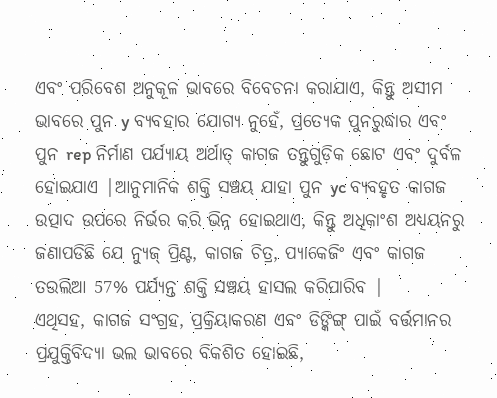ଏବଂ ପରିବେଶ ଅନୁକୂଳ ଭାବରେ ବିବେଚନା କରାଯାଏ, କିନ୍ତୁ ଅସୀମ ଭାବରେ ପୁନ y ବ୍ୟବହାର ଯୋଗ୍ୟ ନୁହେଁ, ପ୍ରତ୍ୟେକ ପୁନରୁଦ୍ଧାର ଏବଂ ପୁନ rep ନିର୍ମାଣ ପର୍ଯ୍ୟାୟ ଅର୍ଥାତ୍ କାଗଜ ତନ୍ତୁଗୁଡ଼ିକ ଛୋଟ ଏବଂ ଦୁର୍ବଳ ହୋଇଯାଏ |ଆନୁମାନିକ ଶକ୍ତି ସଞ୍ଚୟ ଯାହା ପୁନ yc ବ୍ୟବହୃତ କାଗଜ ଉତ୍ପାଦ ଉପରେ ନିର୍ଭର କରି ଭିନ୍ନ ହୋଇଥାଏ, କିନ୍ତୁ ଅଧିକାଂଶ ଅଧ୍ୟୟନରୁ ଜଣାପଡିଛି ଯେ ନ୍ୟୁଜ୍ ପ୍ରିଣ୍ଟ, କାଗଜ ଚିତ୍ର, ପ୍ୟାକେଜିଂ ଏବଂ କାଗଜ ତଉଲିଆ 57% ପର୍ଯ୍ୟନ୍ତ ଶକ୍ତି ସଞ୍ଚୟ ହାସଲ କରିପାରିବ |
ଏଥିସହ, କାଗଜ ସଂଗ୍ରହ, ପ୍ରକ୍ରିୟାକରଣ ଏବଂ ଡିଙ୍କିଙ୍ଗ୍ ପାଇଁ ବର୍ତ୍ତମାନର ପ୍ରଯୁକ୍ତିବିଦ୍ୟା ଭଲ ଭାବରେ ବିକଶିତ ହୋଇଛି,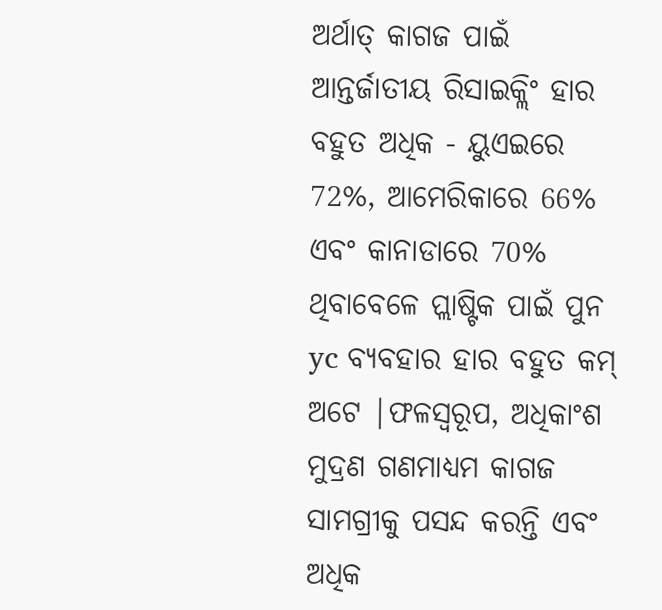ଅର୍ଥାତ୍ କାଗଜ ପାଇଁ ଆନ୍ତର୍ଜାତୀୟ ରିସାଇକ୍ଲିଂ ହାର ବହୁତ ଅଧିକ - ୟୁଏଇରେ 72%, ଆମେରିକାରେ 66% ଏବଂ କାନାଡାରେ 70% ଥିବାବେଳେ ପ୍ଲାଷ୍ଟିକ ପାଇଁ ପୁନ yc ବ୍ୟବହାର ହାର ବହୁତ କମ୍ ଅଟେ |ଫଳସ୍ୱରୂପ, ଅଧିକାଂଶ ମୁଦ୍ରଣ ଗଣମାଧ୍ୟମ କାଗଜ ସାମଗ୍ରୀକୁ ପସନ୍ଦ କରନ୍ତି ଏବଂ ଅଧିକ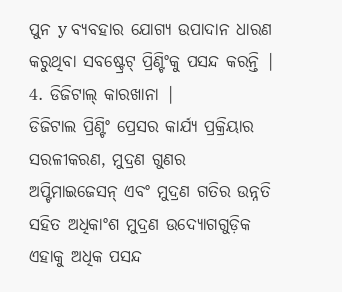ପୁନ y ବ୍ୟବହାର ଯୋଗ୍ୟ ଉପାଦାନ ଧାରଣ କରୁଥିବା ସବଷ୍ଟ୍ରେଟ୍ ପ୍ରିଣ୍ଟିଂକୁ ପସନ୍ଦ କରନ୍ତି |
4. ଡିଜିଟାଲ୍ କାରଖାନା |
ଡିଜିଟାଲ ପ୍ରିଣ୍ଟିଂ ପ୍ରେସର କାର୍ଯ୍ୟ ପ୍ରକ୍ରିୟାର ସରଳୀକରଣ, ମୁଦ୍ରଣ ଗୁଣର ଅପ୍ଟିମାଇଜେସନ୍ ଏବଂ ମୁଦ୍ରଣ ଗତିର ଉନ୍ନତି ସହିତ ଅଧିକାଂଶ ମୁଦ୍ରଣ ଉଦ୍ୟୋଗଗୁଡ଼ିକ ଏହାକୁ ଅଧିକ ପସନ୍ଦ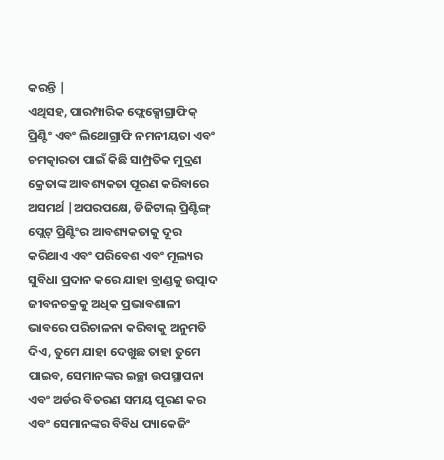କରନ୍ତି |
ଏଥିସହ, ପାରମ୍ପାରିକ ଫ୍ଲେକ୍ସୋଗ୍ରାଫିକ୍ ପ୍ରିଣ୍ଟିଂ ଏବଂ ଲିଥୋଗ୍ରାଫି ନମନୀୟତା ଏବଂ ଚମତ୍କାରତା ପାଇଁ କିଛି ସାମ୍ପ୍ରତିକ ମୁଦ୍ରଣ କ୍ରେତାଙ୍କ ଆବଶ୍ୟକତା ପୂରଣ କରିବାରେ ଅସମର୍ଥ |ଅପରପକ୍ଷେ, ଡିଜିଟାଲ୍ ପ୍ରିଣ୍ଟିଙ୍ଗ୍ ପ୍ଲେଟ୍ ପ୍ରିଣ୍ଟିଂର ଆବଶ୍ୟକତାକୁ ଦୂର କରିଥାଏ ଏବଂ ପରିବେଶ ଏବଂ ମୂଲ୍ୟର ସୁବିଧା ପ୍ରଦାନ କରେ ଯାହା ବ୍ରାଣ୍ଡକୁ ଉତ୍ପାଦ ଜୀବନଚକ୍ରକୁ ଅଧିକ ପ୍ରଭାବଶାଳୀ ଭାବରେ ପରିଚାଳନା କରିବାକୁ ଅନୁମତି ଦିଏ, ତୁମେ ଯାହା ଦେଖୁଛ ତାହା ତୁମେ ପାଇବ, ସେମାନଙ୍କର ଇଚ୍ଛା ଉପସ୍ଥାପନା ଏବଂ ଅର୍ଡର ବିତରଣ ସମୟ ପୂରଣ କର ଏବଂ ସେମାନଙ୍କର ବିବିଧ ପ୍ୟାକେଜିଂ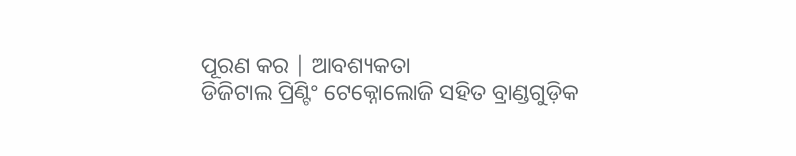ପୂରଣ କର | ଆବଶ୍ୟକତା
ଡିଜିଟାଲ ପ୍ରିଣ୍ଟିଂ ଟେକ୍ନୋଲୋଜି ସହିତ ବ୍ରାଣ୍ଡଗୁଡ଼ିକ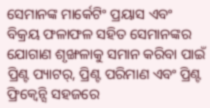ସେମାନଙ୍କ ମାର୍କେଟିଂ ପ୍ରୟାସ ଏବଂ ବିକ୍ରୟ ଫଳାଫଳ ସହିତ ସେମାନଙ୍କର ଯୋଗାଣ ଶୃଙ୍ଖଳାକୁ ସମାନ କରିବା ପାଇଁ ପ୍ରିଣ୍ଟ ପ୍ୟାଟର୍, ପ୍ରିଣ୍ଟ ପରିମାଣ ଏବଂ ପ୍ରିଣ୍ଟ ଫ୍ରିକ୍ୱେନ୍ସି ସହଜରେ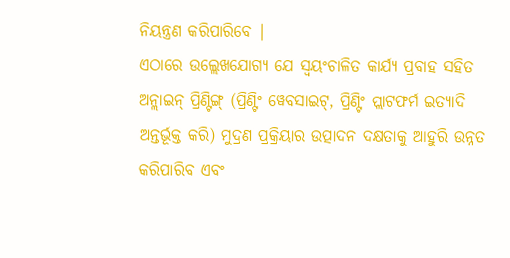ନିୟନ୍ତ୍ରଣ କରିପାରିବେ |
ଏଠାରେ ଉଲ୍ଲେଖଯୋଗ୍ୟ ଯେ ସ୍ୱୟଂଚାଳିତ କାର୍ଯ୍ୟ ପ୍ରବାହ ସହିତ ଅନ୍ଲାଇନ୍ ପ୍ରିଣ୍ଟିଙ୍ଗ୍ (ପ୍ରିଣ୍ଟିଂ ୱେବସାଇଟ୍, ପ୍ରିଣ୍ଟିଂ ପ୍ଲାଟଫର୍ମ ଇତ୍ୟାଦି ଅନ୍ତର୍ଭୂକ୍ତ କରି) ମୁଦ୍ରଣ ପ୍ରକ୍ରିୟାର ଉତ୍ପାଦନ ଦକ୍ଷତାକୁ ଆହୁରି ଉନ୍ନତ କରିପାରିବ ଏବଂ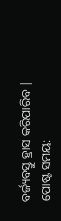ବର୍ଜ୍ୟବସ୍ତୁ ହ୍ରାସ କରିପାରିବ |
ପୋଷ୍ଟ ସମୟ: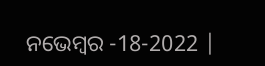ନଭେମ୍ବର -18-2022 |